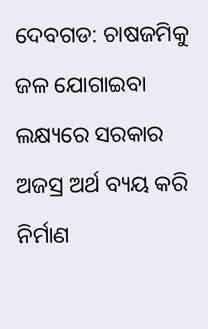ଦେବଗଡ: ଚାଷଜମିକୁ ଜଳ ଯୋଗାଇବା ଲକ୍ଷ୍ୟରେ ସରକାର ଅଜସ୍ର ଅର୍ଥ ବ୍ୟୟ କରି ନିର୍ମାଣ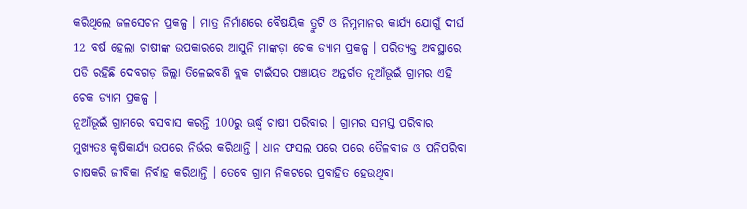କରିଥିଲେ ଜଳସେଚନ ପ୍ରକଳ୍ପ । ମାତ୍ର ନିର୍ମାଣରେ ବୈଷୟିକ ତ୍ରୁଟି ଓ ନିମ୍ନମାନର କାର୍ଯ୍ୟ ଯୋଗୁଁ ଦୀର୍ଘ 12 ବର୍ଷ ହେଲା ଚାଷୀଙ୍କ ଉପକାରରେ ଆସୁନି ମାଙ୍କଡ଼ା ଚେକ ଡ୍ୟାମ ପ୍ରକଳ୍ପ । ପରିତ୍ୟକ୍ତ ଅବସ୍ଥାରେ ପଡି ରହିଛି ଦେବଗଡ଼ ଜିଲ୍ଲା ତିଳେଇବଣି ବ୍ଲକ ଟାଇଁସର ପଞ୍ଚାୟତ ଅନ୍ତର୍ଗତ ନୂଆଁଭୂଇଁ ଗ୍ରାମର ଏହି ଚେକ ଡ୍ୟାମ ପ୍ରକଳ୍ପ ।
ନୂଆଁଭୂଇଁ ଗ୍ରାମରେ ବସବାସ କରନ୍ତି 100ରୁ ଊର୍ଦ୍ଧ୍ବ ଚାଷୀ ପରିବାର । ଗ୍ରାମର ସମସ୍ତ ପରିବାର ମୁଖ୍ୟତଃ କୃଷିକାର୍ଯ୍ୟ ଉପରେ ନିର୍ଭର କରିଥାନ୍ତି । ଧାନ ଫସଲ ପରେ ପରେ ତୈଳବୀଜ ଓ ପନିପରିବା ଚାଷକରି ଜୀବିକା ନିର୍ବାହ କରିଥାନ୍ତି । ତେବେ ଗ୍ରାମ ନିକଟରେ ପ୍ରବାହିତ ହେଉଥିବା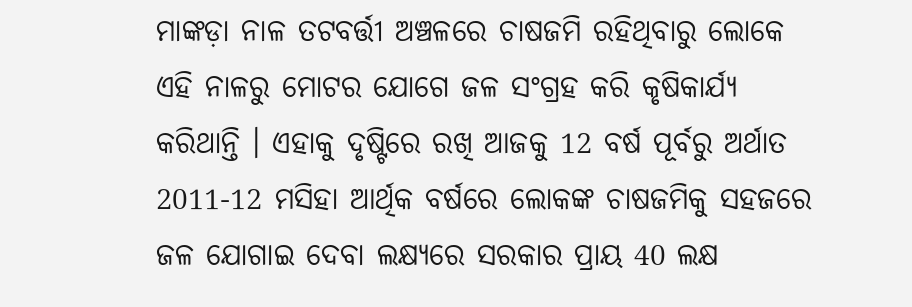ମାଙ୍କଡ଼ା ନାଳ ତଟବର୍ତ୍ତୀ ଅଞ୍ଚଳରେ ଚାଷଜମି ରହିଥିବାରୁ ଲୋକେ ଏହି ନାଳରୁ ମୋଟର ଯୋଗେ ଜଳ ସଂଗ୍ରହ କରି କୃଷିକାର୍ଯ୍ୟ କରିଥାନ୍ତି । ଏହାକୁ ଦୃଷ୍ଟିରେ ରଖି ଆଜକୁ 12 ବର୍ଷ ପୂର୍ବରୁ ଅର୍ଥାତ 2011-12 ମସିହା ଆର୍ଥିକ ବର୍ଷରେ ଲୋକଙ୍କ ଚାଷଜମିକୁ ସହଜରେ ଜଳ ଯୋଗାଇ ଦେବା ଲକ୍ଷ୍ୟରେ ସରକାର ପ୍ରାୟ 40 ଲକ୍ଷ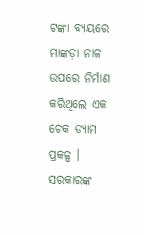ଟଙ୍କା ବ୍ୟୟରେ ମାଙ୍କଡ଼ା ନାଳ ଉପରେ ନିର୍ମାଣ କରିଥିଲେ ଏକ ଚେକ ଡ୍ୟାମ ପ୍ରକଳ୍ପ ।
ସରକାରଙ୍କ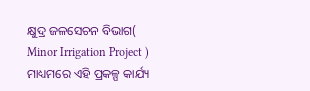କ୍ଷୁଦ୍ର ଜଳସେଚନ ବିଭାଗ( Minor Irrigation Project ) ମାଧ୍ୟମରେ ଏହି ପ୍ରକଳ୍ପ କାର୍ଯ୍ୟ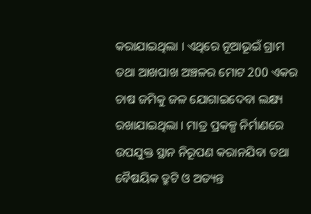କରାଯାଇଥିଲା । ଏଥିରେ ନୂଆଭୂଇଁ ଗ୍ରାମ ତଥା ଆଖପାଖ ଅଞ୍ଚଳର ମୋଟ 200 ଏକର ଚାଷ ଜମିକୁ ଜଳ ଯୋଗାଇଦେବା ଲକ୍ଷ୍ୟ ରଖାଯାଇଥିଲା । ମାତ୍ର ପ୍ରକଳ୍ପ ନିର୍ମାଣରେ ଉପଯୁକ୍ତ ସ୍ଥାନ ନିରୂପଣ କରାନଯିବା ତଥା ବୈଷୟିକ ତ୍ରୁଟି ଓ ଅତ୍ୟନ୍ତ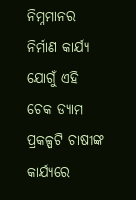ନିମ୍ନମାନର ନିର୍ମାଣ କାର୍ଯ୍ୟ ଯୋଗୁଁ ଏହି ଚେକ ଡ୍ୟାମ ପ୍ରକଳ୍ପଟି ଚାଷୀଙ୍କ କାର୍ଯ୍ୟରେ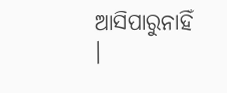ଆସିପାରୁନାହିଁ ।